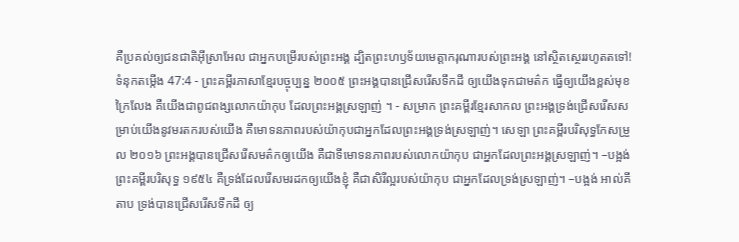គឺប្រគល់ឲ្យជនជាតិអ៊ីស្រាអែល ជាអ្នកបម្រើរបស់ព្រះអង្គ ដ្បិតព្រះហឫទ័យមេត្តាករុណារបស់ព្រះអង្គ នៅស្ថិតស្ថេររហូតតទៅ!
ទំនុកតម្កើង 47:4 - ព្រះគម្ពីរភាសាខ្មែរបច្ចុប្បន្ន ២០០៥ ព្រះអង្គបានជ្រើសរើសទឹកដី ឲ្យយើងទុកជាមត៌ក ធ្វើឲ្យយើងខ្ពស់មុខក្រៃលែង គឺយើងជាពូជពង្សលោកយ៉ាកុប ដែលព្រះអង្គស្រឡាញ់ ។ - សម្រាក ព្រះគម្ពីរខ្មែរសាកល ព្រះអង្គទ្រង់ជ្រើសរើសសម្រាប់យើងនូវមរតករបស់យើង គឺមោទនភាពរបស់យ៉ាកុបជាអ្នកដែលព្រះអង្គទ្រង់ស្រឡាញ់។ សេឡា ព្រះគម្ពីរបរិសុទ្ធកែសម្រួល ២០១៦ ព្រះអង្គបានជ្រើសរើសមត៌កឲ្យយើង គឺជាទីមោទនភាពរបស់លោកយ៉ាកុប ជាអ្នកដែលព្រះអង្គស្រឡាញ់។ –បង្អង់ ព្រះគម្ពីរបរិសុទ្ធ ១៩៥៤ គឺទ្រង់ដែលរើសមរដកឲ្យយើងខ្ញុំ គឺជាសិរីល្អរបស់យ៉ាកុប ជាអ្នកដែលទ្រង់ស្រឡាញ់។ –បង្អង់ អាល់គីតាប ទ្រង់បានជ្រើសរើសទឹកដី ឲ្យ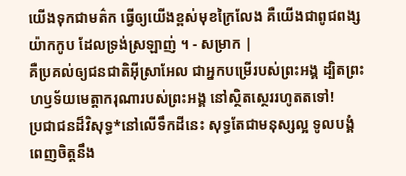យើងទុកជាមត៌ក ធ្វើឲ្យយើងខ្ពស់មុខក្រៃលែង គឺយើងជាពូជពង្សយ៉ាកកូប ដែលទ្រង់ស្រឡាញ់ ។ - សម្រាក |
គឺប្រគល់ឲ្យជនជាតិអ៊ីស្រាអែល ជាអ្នកបម្រើរបស់ព្រះអង្គ ដ្បិតព្រះហឫទ័យមេត្តាករុណារបស់ព្រះអង្គ នៅស្ថិតស្ថេររហូតតទៅ!
ប្រជាជនដ៏វិសុទ្ធ*នៅលើទឹកដីនេះ សុទ្ធតែជាមនុស្សល្អ ទូលបង្គំពេញចិត្តនឹង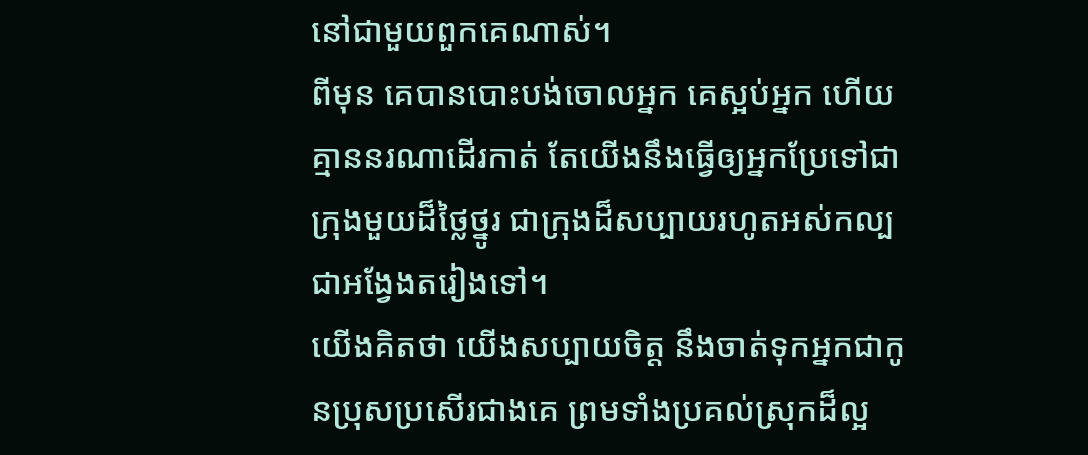នៅជាមួយពួកគេណាស់។
ពីមុន គេបានបោះបង់ចោលអ្នក គេស្អប់អ្នក ហើយគ្មាននរណាដើរកាត់ តែយើងនឹងធ្វើឲ្យអ្នកប្រែទៅជាក្រុងមួយដ៏ថ្លៃថ្នូរ ជាក្រុងដ៏សប្បាយរហូតអស់កល្ប ជាអង្វែងតរៀងទៅ។
យើងគិតថា យើងសប្បាយចិត្ត នឹងចាត់ទុកអ្នកជាកូនប្រុសប្រសើរជាងគេ ព្រមទាំងប្រគល់ស្រុកដ៏ល្អ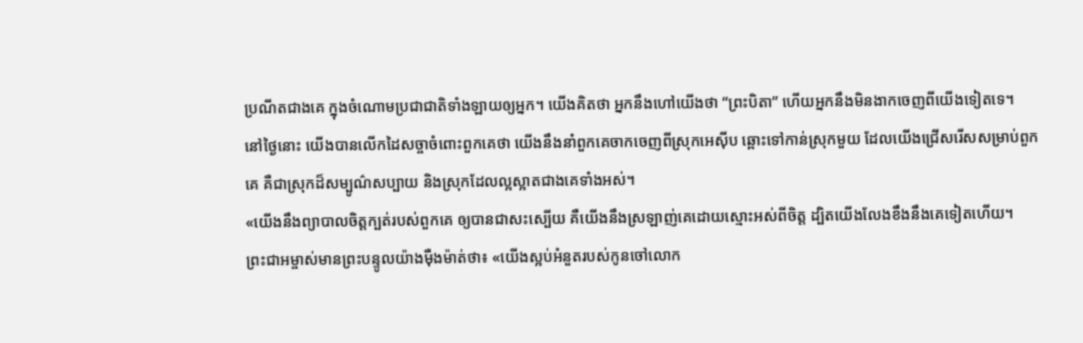ប្រណីតជាងគេ ក្នុងចំណោមប្រជាជាតិទាំងឡាយឲ្យអ្នក។ យើងគិតថា អ្នកនឹងហៅយើងថា “ព្រះបិតា” ហើយអ្នកនឹងមិនងាកចេញពីយើងទៀតទេ។
នៅថ្ងៃនោះ យើងបានលើកដៃសច្ចាចំពោះពួកគេថា យើងនឹងនាំពួកគេចាកចេញពីស្រុកអេស៊ីប ឆ្ពោះទៅកាន់ស្រុកមួយ ដែលយើងជ្រើសរើសសម្រាប់ពួកគេ គឺជាស្រុកដ៏សម្បូណ៌សប្បាយ និងស្រុកដែលល្អស្អាតជាងគេទាំងអស់។
«យើងនឹងព្យាបាលចិត្តក្បត់របស់ពួកគេ ឲ្យបានជាសះស្បើយ គឺយើងនឹងស្រឡាញ់គេដោយស្មោះអស់ពីចិត្ត ដ្បិតយើងលែងខឹងនឹងគេទៀតហើយ។
ព្រះជាអម្ចាស់មានព្រះបន្ទូលយ៉ាងម៉ឺងម៉ាត់ថា៖ «យើងស្អប់អំនួតរបស់កូនចៅលោក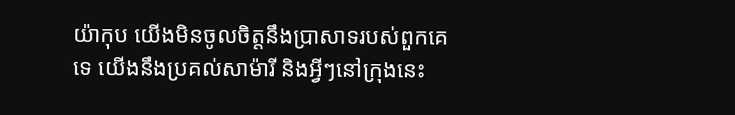យ៉ាកុប យើងមិនចូលចិត្តនឹងប្រាសាទរបស់ពួកគេទេ យើងនឹងប្រគល់សាម៉ារី និងអ្វីៗនៅក្រុងនេះ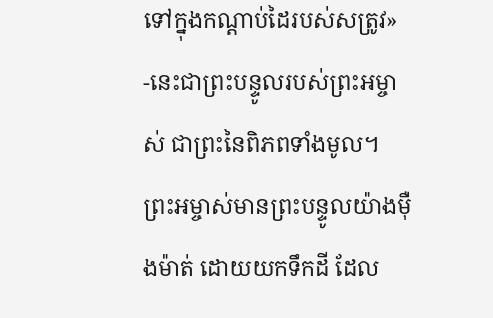ទៅក្នុងកណ្ដាប់ដៃរបស់សត្រូវ» -នេះជាព្រះបន្ទូលរបស់ព្រះអម្ចាស់ ជាព្រះនៃពិភពទាំងមូល។
ព្រះអម្ចាស់មានព្រះបន្ទូលយ៉ាងម៉ឺងម៉ាត់ ដោយយកទឹកដី ដែល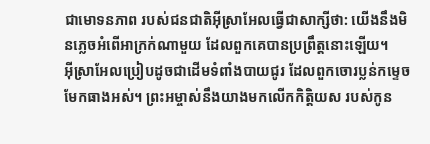ជាមោទនភាព របស់ជនជាតិអ៊ីស្រាអែលធ្វើជាសាក្សីថា: យើងនឹងមិនភ្លេចអំពើអាក្រក់ណាមួយ ដែលពួកគេបានប្រព្រឹត្តនោះឡើយ។
អ៊ីស្រាអែលប្រៀបដូចជាដើមទំពាំងបាយជូរ ដែលពួកចោរប្លន់កម្ទេចមែកធាងអស់។ ព្រះអម្ចាស់នឹងយាងមកលើកកិត្តិយស របស់កូន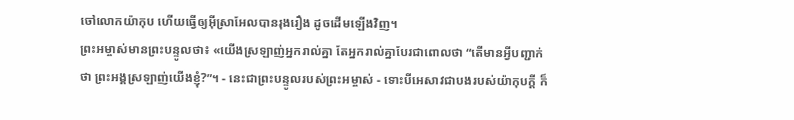ចៅលោកយ៉ាកុប ហើយធ្វើឲ្យអ៊ីស្រាអែលបានរុងរឿង ដូចដើមឡើងវិញ។
ព្រះអម្ចាស់មានព្រះបន្ទូលថា៖ «យើងស្រឡាញ់អ្នករាល់គ្នា តែអ្នករាល់គ្នាបែរជាពោលថា “តើមានអ្វីបញ្ជាក់ថា ព្រះអង្គស្រឡាញ់យើងខ្ញុំ?”។ - នេះជាព្រះបន្ទូលរបស់ព្រះអម្ចាស់ - ទោះបីអេសាវជាបងរបស់យ៉ាកុបក្ដី ក៏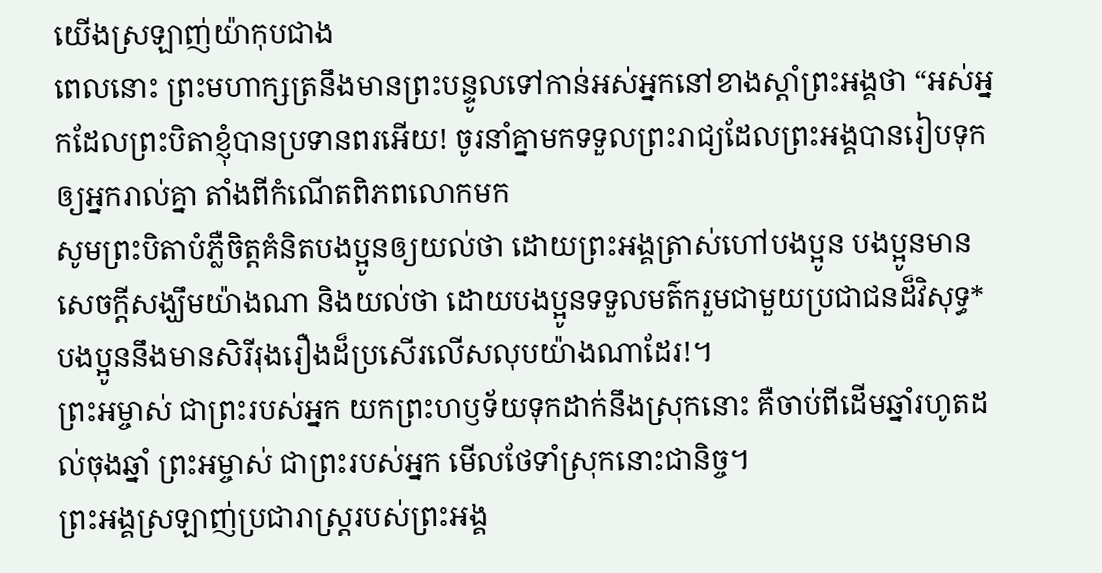យើងស្រឡាញ់យ៉ាកុបជាង
ពេលនោះ ព្រះមហាក្សត្រនឹងមានព្រះបន្ទូលទៅកាន់អស់អ្នកនៅខាងស្ដាំព្រះអង្គថា “អស់អ្នកដែលព្រះបិតាខ្ញុំបានប្រទានពរអើយ! ចូរនាំគ្នាមកទទួលព្រះរាជ្យដែលព្រះអង្គបានរៀបទុកឲ្យអ្នករាល់គ្នា តាំងពីកំណើតពិភពលោកមក
សូមព្រះបិតាបំភ្លឺចិត្តគំនិតបងប្អូនឲ្យយល់ថា ដោយព្រះអង្គត្រាស់ហៅបងប្អូន បងប្អូនមានសេចក្ដីសង្ឃឹមយ៉ាងណា និងយល់ថា ដោយបងប្អូនទទួលមត៌ករួមជាមួយប្រជាជនដ៏វិសុទ្ធ* បងប្អូននឹងមានសិរីរុងរឿងដ៏ប្រសើរលើសលុបយ៉ាងណាដែរ!។
ព្រះអម្ចាស់ ជាព្រះរបស់អ្នក យកព្រះហឫទ័យទុកដាក់នឹងស្រុកនោះ គឺចាប់ពីដើមឆ្នាំរហូតដល់ចុងឆ្នាំ ព្រះអម្ចាស់ ជាព្រះរបស់អ្នក មើលថែទាំស្រុកនោះជានិច្ច។
ព្រះអង្គស្រឡាញ់ប្រជារាស្ត្ររបស់ព្រះអង្គ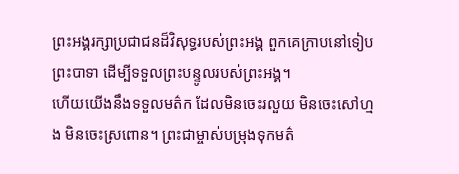ព្រះអង្គរក្សាប្រជាជនដ៏វិសុទ្ធរបស់ព្រះអង្គ ពួកគេក្រាបនៅទៀបព្រះបាទា ដើម្បីទទួលព្រះបន្ទូលរបស់ព្រះអង្គ។
ហើយយើងនឹងទទួលមត៌ក ដែលមិនចេះរលួយ មិនចេះសៅហ្មង មិនចេះស្រពោន។ ព្រះជាម្ចាស់បម្រុងទុកមត៌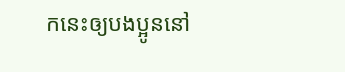កនេះឲ្យបងប្អូននៅ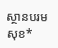ស្ថានបរមសុខ*